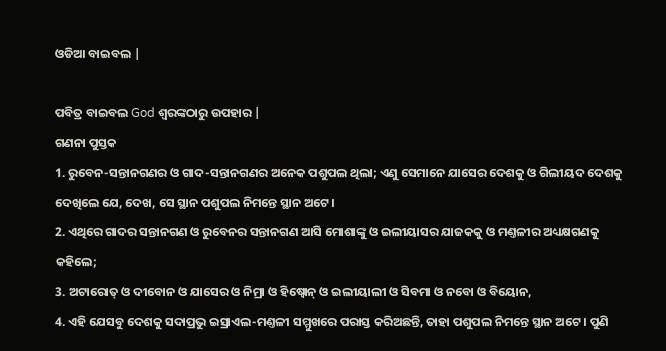ଓଡିଆ ବାଇବଲ |

ପବିତ୍ର ବାଇବଲ God ଶ୍ବରଙ୍କଠାରୁ ଉପହାର |
ଗଣନା ପୁସ୍ତକ
1. ରୁବେନ-ସନ୍ତାନଗଣର ଓ ଗାଦ-ସନ୍ତାନଗଣର ଅନେକ ପଶୁପଲ ଥିଲା; ଏଣୁ ସେମାନେ ଯାସେର ଦେଶକୁ ଓ ଗିଲୀୟଦ ଦେଶକୁ ଦେଖିଲେ ଯେ, ଦେଖ, ସେ ସ୍ଥାନ ପଶୁପଲ ନିମନ୍ତେ ସ୍ଥାନ ଅଟେ ।
2. ଏଥିରେ ଗାଦର ସନ୍ତାନଗଣ ଓ ରୁବେନର ସନ୍ତାନଗଣ ଆସି ମୋଶାଙ୍କୁ ଓ ଇଲୀୟାସର ଯାଜକକୁ ଓ ମଣ୍ତଳୀର ଅଧ୍ୟକ୍ଷଗଣକୁ କହିଲେ;
3. ଅଟାରୋତ୍ ଓ ଦୀବୋନ ଓ ଯାସେର ଓ ନିମ୍ରା ଓ ହିଷ୍ବୋନ୍ ଓ ଇଲୀୟାଲୀ ଓ ସିବମା ଓ ନବୋ ଓ ବିୟୋନ,
4. ଏହି ଯେସବୁ ଦେଶକୁ ସଦାପ୍ରଭୁ ଇସ୍ରାଏଲ-ମଣ୍ତଳୀ ସମ୍ମୁଖରେ ପରାସ୍ତ କରିଅଛନ୍ତି, ତାହା ପଶୁପଲ ନିମନ୍ତେ ସ୍ଥାନ ଅଟେ । ପୁଣି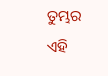ତୁମ୍ଭର ଏହି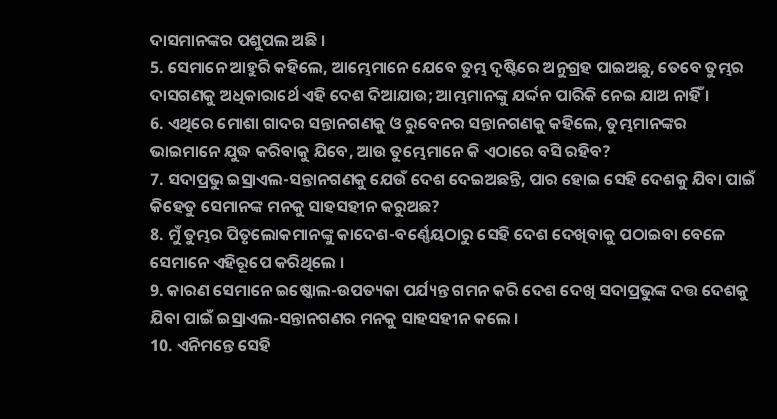ଦାସମାନଙ୍କର ପଶୁପଲ ଅଛି ।
5. ସେମାନେ ଆହୁରି କହିଲେ, ଆମ୍ଭେମାନେ ଯେବେ ତୁମ୍ଭ ଦୃଷ୍ଟିରେ ଅନୁଗ୍ରହ ପାଇଅଛୁ, ତେବେ ତୁମ୍ଭର ଦାସଗଣକୁ ଅଧିକାରାର୍ଥେ ଏହି ଦେଶ ଦିଆଯାଉ; ଆମ୍ଭମାନଙ୍କୁ ଯର୍ଦ୍ଦନ ପାରିକି ନେଇ ଯାଅ ନାହିଁ ।
6. ଏଥିରେ ମୋଶା ଗାଦର ସନ୍ତାନଗଣକୁ ଓ ରୁବେନର ସନ୍ତାନଗଣକୁ କହିଲେ, ତୁମ୍ଭମାନଙ୍କର ଭାଇମାନେ ଯୁଦ୍ଧ କରିବାକୁ ଯିବେ, ଆଉ ତୁମ୍ଭେମାନେ କି ଏଠାରେ ବସି ରହିବ?
7. ସଦାପ୍ରଭୁ ଇସ୍ରାଏଲ-ସନ୍ତାନଗଣକୁ ଯେଉଁ ଦେଶ ଦେଇଅଛନ୍ତି, ପାର ହୋଇ ସେହି ଦେଶକୁ ଯିବା ପାଇଁ କିହେତୁ ସେମାନଙ୍କ ମନକୁ ସାହସହୀନ କରୁଅଛ?
8. ମୁଁ ତୁମ୍ଭର ପିତୃଲୋକମାନଙ୍କୁ କାଦେଶ-ବର୍ଣ୍ଣେୟଠାରୁ ସେହି ଦେଶ ଦେଖିବାକୁ ପଠାଇବା ବେଳେ ସେମାନେ ଏହିରୂପେ କରିଥିଲେ ।
9. କାରଣ ସେମାନେ ଇଷ୍କୋଲ-ଉପତ୍ୟକା ପର୍ଯ୍ୟନ୍ତ ଗମନ କରି ଦେଶ ଦେଖି ସଦାପ୍ରଭୁଙ୍କ ଦତ୍ତ ଦେଶକୁ ଯିବା ପାଇଁ ଇସ୍ରାଏଲ-ସନ୍ତାନଗଣର ମନକୁ ସାହସହୀନ କଲେ ।
10. ଏନିମନ୍ତେ ସେହି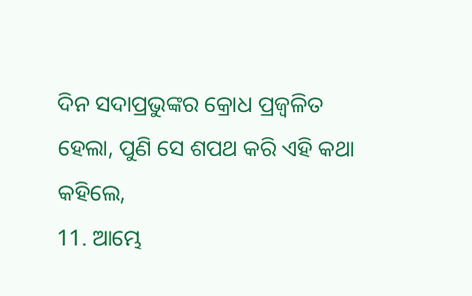ଦିନ ସଦାପ୍ରଭୁଙ୍କର କ୍ରୋଧ ପ୍ରଜ୍ଵଳିତ ହେଲା, ପୁଣି ସେ ଶପଥ କରି ଏହି କଥା କହିଲେ,
11. ଆମ୍ଭେ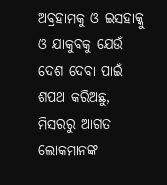ଅବ୍ରହାମକୁ ଓ ଇସହାକ୍କୁ ଓ ଯାକୁବକୁ ଯେଉଁ ଦେଶ ଦେବା ପାଇଁ ଶପଥ କରିଅଛୁ, ମିସରରୁ ଆଗତ ଲୋକମାନଙ୍କ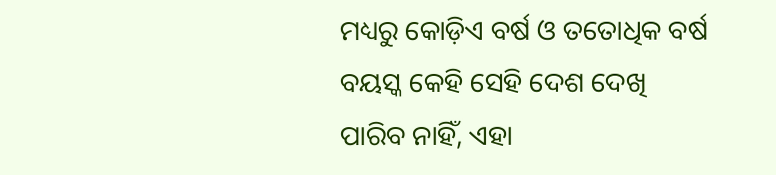ମଧ୍ୟରୁ କୋଡ଼ିଏ ବର୍ଷ ଓ ତତୋଧିକ ବର୍ଷ ବୟସ୍କ କେହି ସେହି ଦେଶ ଦେଖି ପାରିବ ନାହିଁ, ଏହା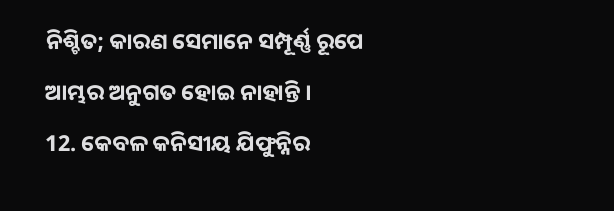ନିଶ୍ଚିତ; କାରଣ ସେମାନେ ସମ୍ପୂର୍ଣ୍ଣ ରୂପେ ଆମ୍ଭର ଅନୁଗତ ହୋଇ ନାହାନ୍ତି ।
12. କେବଳ କନିସୀୟ ଯିଫୁନ୍ନିର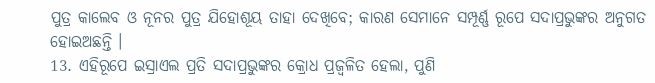ପୁତ୍ର କାଲେବ ଓ ନୂନର ପୁତ୍ର ଯିହୋଶୂୟ ତାହା ଦେଖିବେ; କାରଣ ସେମାନେ ସମ୍ପୂର୍ଣ୍ଣ ରୂପେ ସଦାପ୍ରଭୁଙ୍କର ଅନୁଗତ ହୋଇଅଛନ୍ତି ।
13. ଏହିରୂପେ ଇସ୍ରାଏଲ ପ୍ରତି ସଦାପ୍ରଭୁଙ୍କର କ୍ରୋଧ ପ୍ରଜ୍ଵଳିତ ହେଲା, ପୁଣି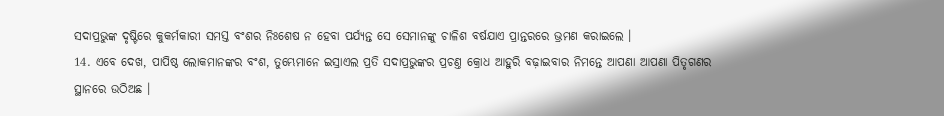ସଦାପ୍ରଭୁଙ୍କ ଦୃଷ୍ଟିରେ କୁକର୍ମକାରୀ ସମସ୍ତ ବଂଶର ନିଃଶେଷ ନ ହେବା ପର୍ଯ୍ୟନ୍ତ ସେ ସେମାନଙ୍କୁ ଚାଳିଶ ବର୍ଷଯାଏ ପ୍ରାନ୍ତରରେ ଭ୍ରମଣ କରାଇଲେ ।
14. ଏବେ ଦେଖ, ପାପିଷ୍ଠ ଲୋକମାନଙ୍କର ବଂଶ, ତୁମ୍ଭେମାନେ ଇସ୍ରାଏଲ ପ୍ରତି ସଦାପ୍ରଭୁଙ୍କର ପ୍ରଚଣ୍ତ କ୍ରୋଧ ଆହୁରି ବଢ଼ାଇବାର ନିମନ୍ତେ ଆପଣା ଆପଣା ପିତୃଗଣର ସ୍ଥାନରେ ଉଠିଅଛ ।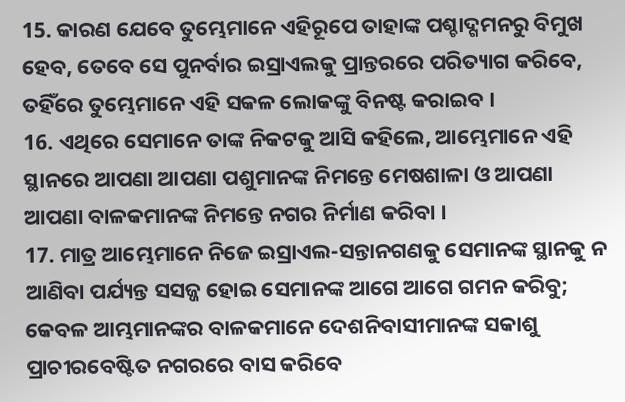15. କାରଣ ଯେବେ ତୁମ୍ଭେମାନେ ଏହିରୂପେ ତାହାଙ୍କ ପଶ୍ଚାଦ୍ଗମନରୁ ବିମୁଖ ହେବ, ତେବେ ସେ ପୁନର୍ବାର ଇସ୍ରାଏଲକୁ ପ୍ରାନ୍ତରରେ ପରିତ୍ୟାଗ କରିବେ, ତହିଁରେ ତୁମ୍ଭେମାନେ ଏହି ସକଳ ଲୋକଙ୍କୁ ବିନଷ୍ଟ କରାଇବ ।
16. ଏଥିରେ ସେମାନେ ତାଙ୍କ ନିକଟକୁ ଆସି କହିଲେ, ଆମ୍ଭେମାନେ ଏହି ସ୍ଥାନରେ ଆପଣା ଆପଣା ପଶୁମାନଙ୍କ ନିମନ୍ତେ ମେଷଶାଳା ଓ ଆପଣା ଆପଣା ବାଳକମାନଙ୍କ ନିମନ୍ତେ ନଗର ନିର୍ମାଣ କରିବା ।
17. ମାତ୍ର ଆମ୍ଭେମାନେ ନିଜେ ଇସ୍ରାଏଲ-ସନ୍ତାନଗଣକୁ ସେମାନଙ୍କ ସ୍ଥାନକୁ ନ ଆଣିବା ପର୍ଯ୍ୟନ୍ତ ସସଜ୍ଜ ହୋଇ ସେମାନଙ୍କ ଆଗେ ଆଗେ ଗମନ କରିବୁ; କେବଳ ଆମ୍ଭମାନଙ୍କର ବାଳକମାନେ ଦେଶନିବାସୀମାନଙ୍କ ସକାଶୁ ପ୍ରାଚୀରବେଷ୍ଟିତ ନଗରରେ ବାସ କରିବେ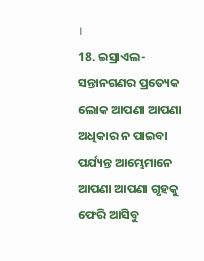।
18. ଇସ୍ରାଏଲ-ସନ୍ତାନଗଣର ପ୍ରତ୍ୟେକ ଲୋକ ଆପଣା ଆପଣା ଅଧିକାର ନ ପାଇବା ପର୍ଯ୍ୟନ୍ତ ଆମ୍ଭେମାନେ ଆପଣା ଆପଣା ଗୃହକୁ ଫେରି ଆସିବୁ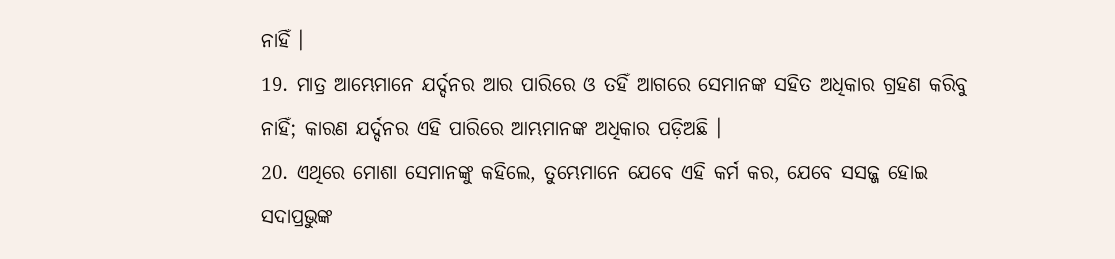ନାହିଁ ।
19. ମାତ୍ର ଆମ୍ଭେମାନେ ଯର୍ଦ୍ଦନର ଆର ପାରିରେ ଓ ତହିଁ ଆଗରେ ସେମାନଙ୍କ ସହିତ ଅଧିକାର ଗ୍ରହଣ କରିବୁ ନାହିଁ; କାରଣ ଯର୍ଦ୍ଦନର ଏହି ପାରିରେ ଆମ୍ଭମାନଙ୍କ ଅଧିକାର ପଡ଼ିଅଛି ।
20. ଏଥିରେ ମୋଶା ସେମାନଙ୍କୁ କହିଲେ, ତୁମ୍ଭେମାନେ ଯେବେ ଏହି କର୍ମ କର, ଯେବେ ସସଜ୍ଜ ହୋଇ ସଦାପ୍ରଭୁଙ୍କ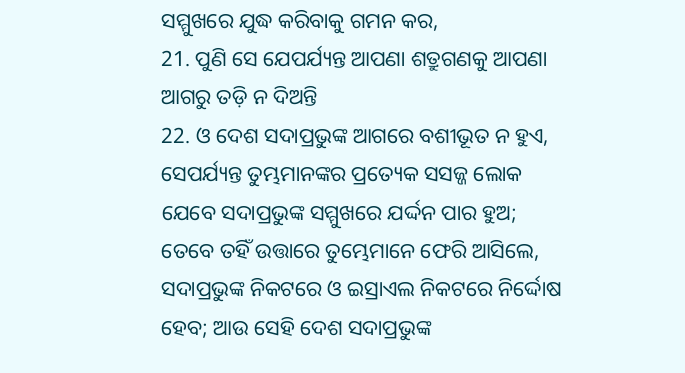ସମ୍ମୁଖରେ ଯୁଦ୍ଧ କରିବାକୁ ଗମନ କର,
21. ପୁଣି ସେ ଯେପର୍ଯ୍ୟନ୍ତ ଆପଣା ଶତ୍ରୁଗଣକୁ ଆପଣା ଆଗରୁ ତଡ଼ି ନ ଦିଅନ୍ତି
22. ଓ ଦେଶ ସଦାପ୍ରଭୁଙ୍କ ଆଗରେ ବଶୀଭୂତ ନ ହୁଏ, ସେପର୍ଯ୍ୟନ୍ତ ତୁମ୍ଭମାନଙ୍କର ପ୍ରତ୍ୟେକ ସସଜ୍ଜ ଲୋକ ଯେବେ ସଦାପ୍ରଭୁଙ୍କ ସମ୍ମୁଖରେ ଯର୍ଦ୍ଦନ ପାର ହୁଅ; ତେବେ ତହିଁ ଉତ୍ତାରେ ତୁମ୍ଭେମାନେ ଫେରି ଆସିଲେ, ସଦାପ୍ରଭୁଙ୍କ ନିକଟରେ ଓ ଇସ୍ରାଏଲ ନିକଟରେ ନିର୍ଦ୍ଦୋଷ ହେବ; ଆଉ ସେହି ଦେଶ ସଦାପ୍ରଭୁଙ୍କ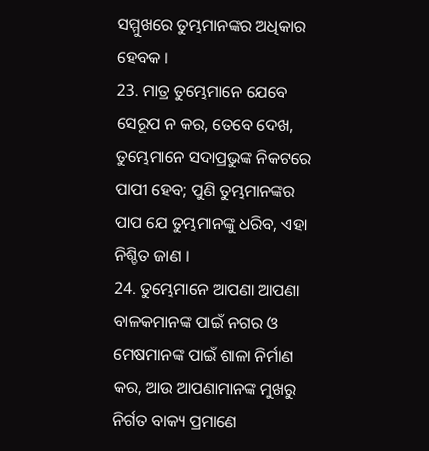ସମ୍ମୁଖରେ ତୁମ୍ଭମାନଙ୍କର ଅଧିକାର ହେବକ ।
23. ମାତ୍ର ତୁମ୍ଭେମାନେ ଯେବେ ସେରୂପ ନ କର, ତେବେ ଦେଖ, ତୁମ୍ଭେମାନେ ସଦାପ୍ରଭୁଙ୍କ ନିକଟରେ ପାପୀ ହେବ; ପୁଣି ତୁମ୍ଭମାନଙ୍କର ପାପ ଯେ ତୁମ୍ଭମାନଙ୍କୁ ଧରିବ, ଏହା ନିଶ୍ଚିତ ଜାଣ ।
24. ତୁମ୍ଭେମାନେ ଆପଣା ଆପଣା ବାଳକମାନଙ୍କ ପାଇଁ ନଗର ଓ ମେଷମାନଙ୍କ ପାଇଁ ଶାଳା ନିର୍ମାଣ କର, ଆଉ ଆପଣାମାନଙ୍କ ମୁଖରୁ ନିର୍ଗତ ବାକ୍ୟ ପ୍ରମାଣେ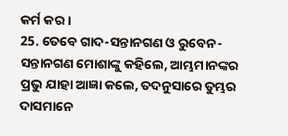କର୍ମ କର ।
25. ତେବେ ଗାଦ-ସନ୍ତାନଗଣ ଓ ରୁବେନ-ସନ୍ତାନଗଣ ମୋଶାଙ୍କୁ କହିଲେ, ଆମ୍ଭମାନଙ୍କର ପ୍ରଭୁ ଯାହା ଆଜ୍ଞା କଲେ, ତଦନୁସାରେ ତୁମ୍ଭର ଦାସମାନେ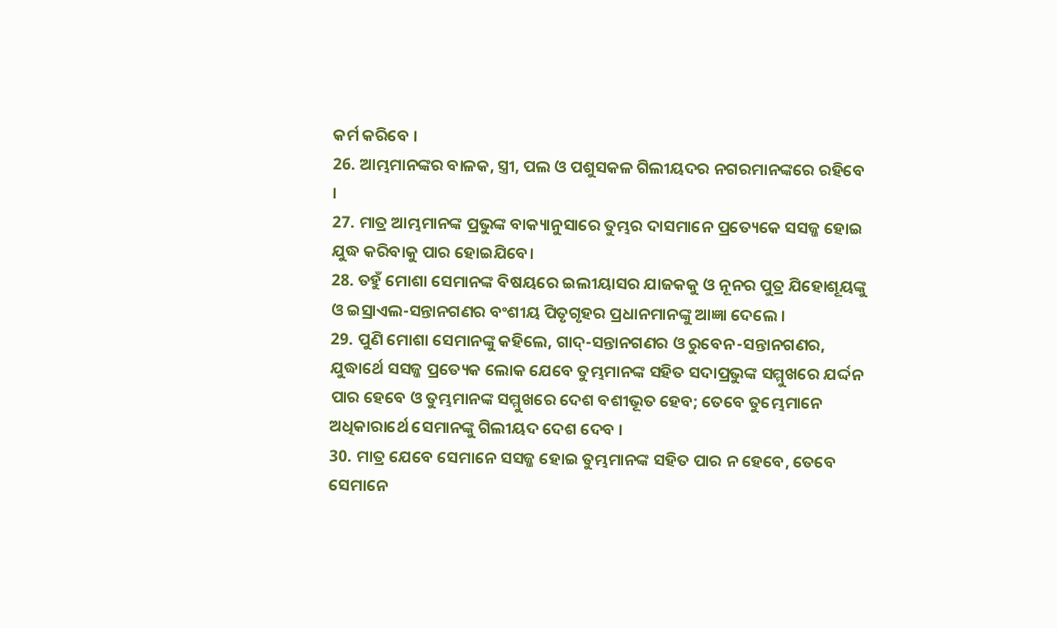କର୍ମ କରିବେ ।
26. ଆମ୍ଭମାନଙ୍କର ବାଳକ, ସ୍ତ୍ରୀ, ପଲ ଓ ପଶୁସକଳ ଗିଲୀୟଦର ନଗରମାନଙ୍କରେ ରହିବେ ।
27. ମାତ୍ର ଆମ୍ଭମାନଙ୍କ ପ୍ରଭୁଙ୍କ ବାକ୍ୟାନୁସାରେ ତୁମ୍ଭର ଦାସମାନେ ପ୍ରତ୍ୟେକେ ସସଜ୍ଜ ହୋଇ ଯୁଦ୍ଧ କରିବାକୁ ପାର ହୋଇଯିବେ।
28. ତହୁଁ ମୋଶା ସେମାନଙ୍କ ବିଷୟରେ ଇଲୀୟାସର ଯାଜକକୁ ଓ ନୂନର ପୁତ୍ର ଯିହୋଶୂୟଙ୍କୁ ଓ ଇସ୍ରାଏଲ-ସନ୍ତାନଗଣର ବଂଶୀୟ ପିତୃଗୃହର ପ୍ରଧାନମାନଙ୍କୁ ଆଜ୍ଞା ଦେଲେ ।
29. ପୁଣି ମୋଶା ସେମାନଙ୍କୁ କହିଲେ, ଗାଦ୍-ସନ୍ତାନଗଣର ଓ ରୁବେନ-ସନ୍ତାନଗଣର, ଯୁଦ୍ଧାର୍ଥେ ସସଜ୍ଜ ପ୍ରତ୍ୟେକ ଲୋକ ଯେବେ ତୁମ୍ଭମାନଙ୍କ ସହିତ ସଦାପ୍ରଭୁଙ୍କ ସମ୍ମୁଖରେ ଯର୍ଦ୍ଦନ ପାର ହେବେ ଓ ତୁମ୍ଭମାନଙ୍କ ସମ୍ମୁଖରେ ଦେଶ ବଶୀଭୂତ ହେବ; ତେବେ ତୁମ୍ଭେମାନେ ଅଧିକାରାର୍ଥେ ସେମାନଙ୍କୁ ଗିଲୀୟଦ ଦେଶ ଦେବ ।
30. ମାତ୍ର ଯେବେ ସେମାନେ ସସଜ୍ଜ ହୋଇ ତୁମ୍ଭମାନଙ୍କ ସହିତ ପାର ନ ହେବେ, ତେବେ ସେମାନେ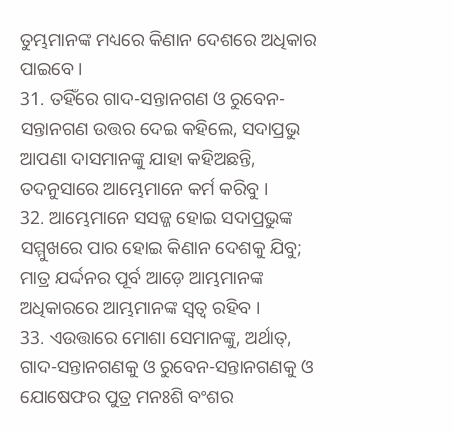ତୁମ୍ଭମାନଙ୍କ ମଧ୍ୟରେ କିଣାନ ଦେଶରେ ଅଧିକାର ପାଇବେ ।
31. ତହିଁରେ ଗାଦ-ସନ୍ତାନଗଣ ଓ ରୁବେନ-ସନ୍ତାନଗଣ ଉତ୍ତର ଦେଇ କହିଲେ, ସଦାପ୍ରଭୁ ଆପଣା ଦାସମାନଙ୍କୁ ଯାହା କହିଅଛନ୍ତି, ତଦନୁସାରେ ଆମ୍ଭେମାନେ କର୍ମ କରିବୁ ।
32. ଆମ୍ଭେମାନେ ସସଜ୍ଜ ହୋଇ ସଦାପ୍ରଭୁଙ୍କ ସମ୍ମୁଖରେ ପାର ହୋଇ କିଣାନ ଦେଶକୁ ଯିବୁ; ମାତ୍ର ଯର୍ଦ୍ଦନର ପୂର୍ବ ଆଡ଼େ ଆମ୍ଭମାନଙ୍କ ଅଧିକାରରେ ଆମ୍ଭମାନଙ୍କ ସ୍ଵତ୍ଵ ରହିବ ।
33. ଏଉତ୍ତାରେ ମୋଶା ସେମାନଙ୍କୁ, ଅର୍ଥାତ୍, ଗାଦ-ସନ୍ତାନଗଣକୁ ଓ ରୁବେନ-ସନ୍ତାନଗଣକୁ ଓ ଯୋଷେଫର ପୁତ୍ର ମନଃଶି ବଂଶର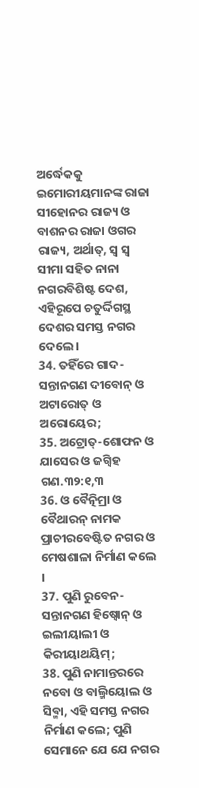ଅର୍ଦ୍ଧେକକୁ ଇମୋରୀୟମାନଙ୍କ ରାଜା ସୀହୋନର ରାଜ୍ୟ ଓ ବାଶନର ରାଜା ଓଗର ରାଜ୍ୟ, ଅର୍ଥାତ୍, ସ୍ଵ ସ୍ଵ ସୀମା ସହିତ ନାନା ନଗରବିଶିଷ୍ଟ ଦେଶ, ଏହିରୂପେ ଚତୁର୍ଦ୍ଦିଗସ୍ଥ ଦେଶର ସମସ୍ତ ନଗର ଦେଲେ ।
34. ତହିଁରେ ଗାଦ-ସନ୍ତାନଗଣ ଦୀବୋନ୍ ଓ ଅଟାରୋତ୍ ଓ ଅରୋୟେର;
35. ଅଟ୍ରୋତ୍-ଶୋଫନ ଓ ଯାସେର ଓ ଜଗ୍ବିହ ଗଣ.୩୨:୧,୩
36. ଓ ବୈତ୍ନିମ୍ରା ଓ ବୈଥାରନ୍ ନାମକ ପ୍ରାଚୀରବେଷ୍ଟିତ ନଗର ଓ ମେଷଶାଳା ନିର୍ମାଣ କଲେ ।
37. ପୁଣି ରୁବେନ-ସନ୍ତାନଗଣ ହିଷ୍ବୋନ୍ ଓ ଇଲୀୟାଲୀ ଓ କିରୀୟାଥୟିମ୍;
38. ପୁଣି ନାମାନ୍ତରରେ ନବୋ ଓ ବାଲ୍ମିୟୋଲ ଓ ସିବ୍ମା, ଏହି ସମସ୍ତ ନଗର ନିର୍ମାଣ କଲେ; ପୁଣି ସେମାନେ ଯେ ଯେ ନଗର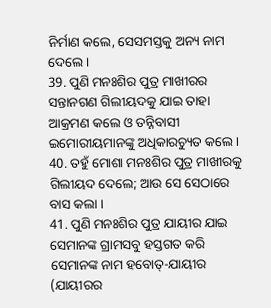ନିର୍ମାଣ କଲେ, ସେସମସ୍ତକୁ ଅନ୍ୟ ନାମ ଦେଲେ ।
39. ପୁଣି ମନଃଶିର ପୁତ୍ର ମାଖୀରର ସନ୍ତାନଗଣ ଗିଲୀୟଦକୁ ଯାଇ ତାହା ଆକ୍ରମଣ କଲେ ଓ ତନ୍ନିବାସୀ ଇମୋରୀୟମାନଙ୍କୁ ଅଧିକାରଚ୍ୟୁତ କଲେ ।
40. ତହୁଁ ମୋଶା ମନଃଶିର ପୁତ୍ର ମାଖୀରକୁ ଗିଲୀୟଦ ଦେଲେ; ଆଉ ସେ ସେଠାରେ ବାସ କଲା ।
41. ପୁଣି ମନଃଶିର ପୁତ୍ର ଯାୟୀର ଯାଇ ସେମାନଙ୍କ ଗ୍ରାମସବୁ ହସ୍ତଗତ କରି ସେମାନଙ୍କ ନାମ ହବୋତ୍-ଯାୟୀର (ଯାୟୀରର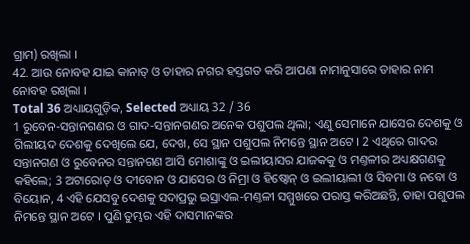ଗ୍ରାମ) ରଖିଲା ।
42. ଆଉ ନୋବହ ଯାଇ କାନାତ୍ ଓ ତାହାର ନଗର ହସ୍ତଗତ କରି ଆପଣା ନାମାନୁସାରେ ତାହାର ନାମ ନୋବହ ରଖିଲା ।
Total 36 ଅଧ୍ୟାୟଗୁଡ଼ିକ, Selected ଅଧ୍ୟାୟ 32 / 36
1 ରୁବେନ-ସନ୍ତାନଗଣର ଓ ଗାଦ-ସନ୍ତାନଗଣର ଅନେକ ପଶୁପଲ ଥିଲା; ଏଣୁ ସେମାନେ ଯାସେର ଦେଶକୁ ଓ ଗିଲୀୟଦ ଦେଶକୁ ଦେଖିଲେ ଯେ, ଦେଖ, ସେ ସ୍ଥାନ ପଶୁପଲ ନିମନ୍ତେ ସ୍ଥାନ ଅଟେ । 2 ଏଥିରେ ଗାଦର ସନ୍ତାନଗଣ ଓ ରୁବେନର ସନ୍ତାନଗଣ ଆସି ମୋଶାଙ୍କୁ ଓ ଇଲୀୟାସର ଯାଜକକୁ ଓ ମଣ୍ତଳୀର ଅଧ୍ୟକ୍ଷଗଣକୁ କହିଲେ; 3 ଅଟାରୋତ୍ ଓ ଦୀବୋନ ଓ ଯାସେର ଓ ନିମ୍ରା ଓ ହିଷ୍ବୋନ୍ ଓ ଇଲୀୟାଲୀ ଓ ସିବମା ଓ ନବୋ ଓ ବିୟୋନ, 4 ଏହି ଯେସବୁ ଦେଶକୁ ସଦାପ୍ରଭୁ ଇସ୍ରାଏଲ-ମଣ୍ତଳୀ ସମ୍ମୁଖରେ ପରାସ୍ତ କରିଅଛନ୍ତି, ତାହା ପଶୁପଲ ନିମନ୍ତେ ସ୍ଥାନ ଅଟେ । ପୁଣି ତୁମ୍ଭର ଏହି ଦାସମାନଙ୍କର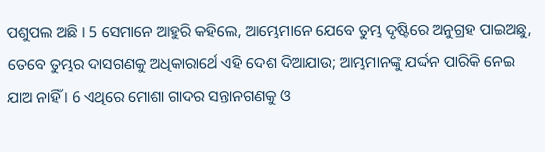ପଶୁପଲ ଅଛି । 5 ସେମାନେ ଆହୁରି କହିଲେ, ଆମ୍ଭେମାନେ ଯେବେ ତୁମ୍ଭ ଦୃଷ୍ଟିରେ ଅନୁଗ୍ରହ ପାଇଅଛୁ, ତେବେ ତୁମ୍ଭର ଦାସଗଣକୁ ଅଧିକାରାର୍ଥେ ଏହି ଦେଶ ଦିଆଯାଉ; ଆମ୍ଭମାନଙ୍କୁ ଯର୍ଦ୍ଦନ ପାରିକି ନେଇ ଯାଅ ନାହିଁ । 6 ଏଥିରେ ମୋଶା ଗାଦର ସନ୍ତାନଗଣକୁ ଓ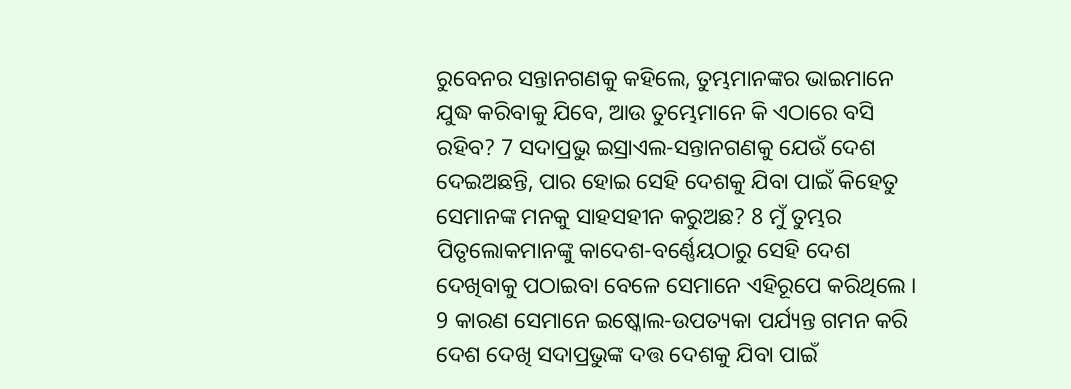ରୁବେନର ସନ୍ତାନଗଣକୁ କହିଲେ, ତୁମ୍ଭମାନଙ୍କର ଭାଇମାନେ ଯୁଦ୍ଧ କରିବାକୁ ଯିବେ, ଆଉ ତୁମ୍ଭେମାନେ କି ଏଠାରେ ବସି ରହିବ? 7 ସଦାପ୍ରଭୁ ଇସ୍ରାଏଲ-ସନ୍ତାନଗଣକୁ ଯେଉଁ ଦେଶ ଦେଇଅଛନ୍ତି, ପାର ହୋଇ ସେହି ଦେଶକୁ ଯିବା ପାଇଁ କିହେତୁ ସେମାନଙ୍କ ମନକୁ ସାହସହୀନ କରୁଅଛ? 8 ମୁଁ ତୁମ୍ଭର ପିତୃଲୋକମାନଙ୍କୁ କାଦେଶ-ବର୍ଣ୍ଣେୟଠାରୁ ସେହି ଦେଶ ଦେଖିବାକୁ ପଠାଇବା ବେଳେ ସେମାନେ ଏହିରୂପେ କରିଥିଲେ । 9 କାରଣ ସେମାନେ ଇଷ୍କୋଲ-ଉପତ୍ୟକା ପର୍ଯ୍ୟନ୍ତ ଗମନ କରି ଦେଶ ଦେଖି ସଦାପ୍ରଭୁଙ୍କ ଦତ୍ତ ଦେଶକୁ ଯିବା ପାଇଁ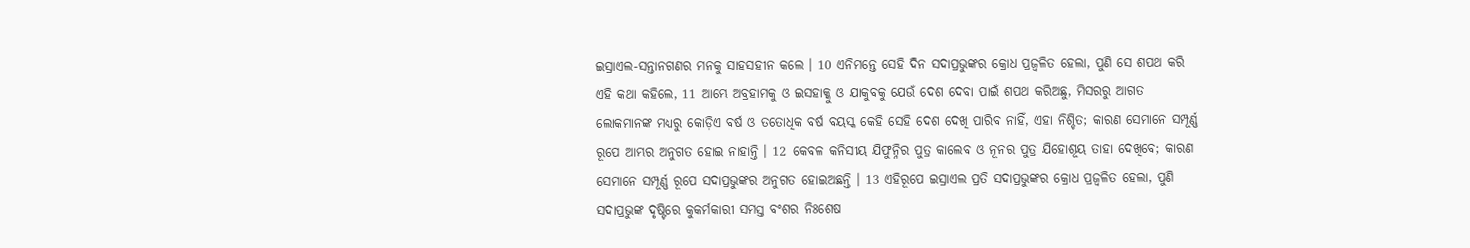ଇସ୍ରାଏଲ-ସନ୍ତାନଗଣର ମନକୁ ସାହସହୀନ କଲେ । 10 ଏନିମନ୍ତେ ସେହି ଦିନ ସଦାପ୍ରଭୁଙ୍କର କ୍ରୋଧ ପ୍ରଜ୍ଵଳିତ ହେଲା, ପୁଣି ସେ ଶପଥ କରି ଏହି କଥା କହିଲେ, 11 ଆମ୍ଭେ ଅବ୍ରହାମକୁ ଓ ଇସହାକ୍କୁ ଓ ଯାକୁବକୁ ଯେଉଁ ଦେଶ ଦେବା ପାଇଁ ଶପଥ କରିଅଛୁ, ମିସରରୁ ଆଗତ ଲୋକମାନଙ୍କ ମଧ୍ୟରୁ କୋଡ଼ିଏ ବର୍ଷ ଓ ତତୋଧିକ ବର୍ଷ ବୟସ୍କ କେହି ସେହି ଦେଶ ଦେଖି ପାରିବ ନାହିଁ, ଏହା ନିଶ୍ଚିତ; କାରଣ ସେମାନେ ସମ୍ପୂର୍ଣ୍ଣ ରୂପେ ଆମ୍ଭର ଅନୁଗତ ହୋଇ ନାହାନ୍ତି । 12 କେବଳ କନିସୀୟ ଯିଫୁନ୍ନିର ପୁତ୍ର କାଲେବ ଓ ନୂନର ପୁତ୍ର ଯିହୋଶୂୟ ତାହା ଦେଖିବେ; କାରଣ ସେମାନେ ସମ୍ପୂର୍ଣ୍ଣ ରୂପେ ସଦାପ୍ରଭୁଙ୍କର ଅନୁଗତ ହୋଇଅଛନ୍ତି । 13 ଏହିରୂପେ ଇସ୍ରାଏଲ ପ୍ରତି ସଦାପ୍ରଭୁଙ୍କର କ୍ରୋଧ ପ୍ରଜ୍ଵଳିତ ହେଲା, ପୁଣି ସଦାପ୍ରଭୁଙ୍କ ଦୃଷ୍ଟିରେ କୁକର୍ମକାରୀ ସମସ୍ତ ବଂଶର ନିଃଶେଷ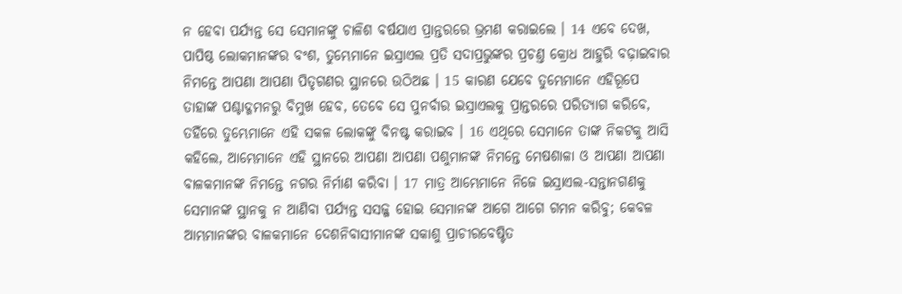ନ ହେବା ପର୍ଯ୍ୟନ୍ତ ସେ ସେମାନଙ୍କୁ ଚାଳିଶ ବର୍ଷଯାଏ ପ୍ରାନ୍ତରରେ ଭ୍ରମଣ କରାଇଲେ । 14 ଏବେ ଦେଖ, ପାପିଷ୍ଠ ଲୋକମାନଙ୍କର ବଂଶ, ତୁମ୍ଭେମାନେ ଇସ୍ରାଏଲ ପ୍ରତି ସଦାପ୍ରଭୁଙ୍କର ପ୍ରଚଣ୍ତ କ୍ରୋଧ ଆହୁରି ବଢ଼ାଇବାର ନିମନ୍ତେ ଆପଣା ଆପଣା ପିତୃଗଣର ସ୍ଥାନରେ ଉଠିଅଛ । 15 କାରଣ ଯେବେ ତୁମ୍ଭେମାନେ ଏହିରୂପେ ତାହାଙ୍କ ପଶ୍ଚାଦ୍ଗମନରୁ ବିମୁଖ ହେବ, ତେବେ ସେ ପୁନର୍ବାର ଇସ୍ରାଏଲକୁ ପ୍ରାନ୍ତରରେ ପରିତ୍ୟାଗ କରିବେ, ତହିଁରେ ତୁମ୍ଭେମାନେ ଏହି ସକଳ ଲୋକଙ୍କୁ ବିନଷ୍ଟ କରାଇବ । 16 ଏଥିରେ ସେମାନେ ତାଙ୍କ ନିକଟକୁ ଆସି କହିଲେ, ଆମ୍ଭେମାନେ ଏହି ସ୍ଥାନରେ ଆପଣା ଆପଣା ପଶୁମାନଙ୍କ ନିମନ୍ତେ ମେଷଶାଳା ଓ ଆପଣା ଆପଣା ବାଳକମାନଙ୍କ ନିମନ୍ତେ ନଗର ନିର୍ମାଣ କରିବା । 17 ମାତ୍ର ଆମ୍ଭେମାନେ ନିଜେ ଇସ୍ରାଏଲ-ସନ୍ତାନଗଣକୁ ସେମାନଙ୍କ ସ୍ଥାନକୁ ନ ଆଣିବା ପର୍ଯ୍ୟନ୍ତ ସସଜ୍ଜ ହୋଇ ସେମାନଙ୍କ ଆଗେ ଆଗେ ଗମନ କରିବୁ; କେବଳ ଆମ୍ଭମାନଙ୍କର ବାଳକମାନେ ଦେଶନିବାସୀମାନଙ୍କ ସକାଶୁ ପ୍ରାଚୀରବେଷ୍ଟିତ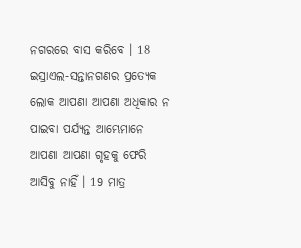ନଗରରେ ବାସ କରିବେ । 18 ଇସ୍ରାଏଲ-ସନ୍ତାନଗଣର ପ୍ରତ୍ୟେକ ଲୋକ ଆପଣା ଆପଣା ଅଧିକାର ନ ପାଇବା ପର୍ଯ୍ୟନ୍ତ ଆମ୍ଭେମାନେ ଆପଣା ଆପଣା ଗୃହକୁ ଫେରି ଆସିବୁ ନାହିଁ । 19 ମାତ୍ର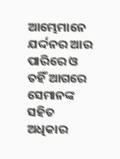ଆମ୍ଭେମାନେ ଯର୍ଦ୍ଦନର ଆର ପାରିରେ ଓ ତହିଁ ଆଗରେ ସେମାନଙ୍କ ସହିତ ଅଧିକାର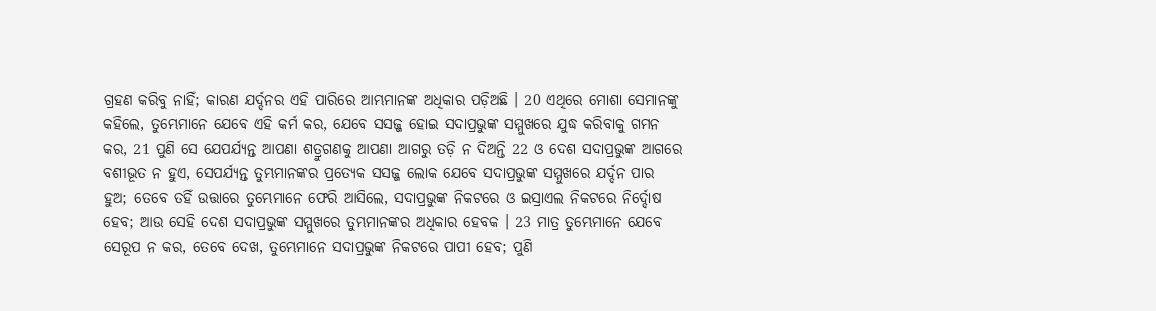ଗ୍ରହଣ କରିବୁ ନାହିଁ; କାରଣ ଯର୍ଦ୍ଦନର ଏହି ପାରିରେ ଆମ୍ଭମାନଙ୍କ ଅଧିକାର ପଡ଼ିଅଛି । 20 ଏଥିରେ ମୋଶା ସେମାନଙ୍କୁ କହିଲେ, ତୁମ୍ଭେମାନେ ଯେବେ ଏହି କର୍ମ କର, ଯେବେ ସସଜ୍ଜ ହୋଇ ସଦାପ୍ରଭୁଙ୍କ ସମ୍ମୁଖରେ ଯୁଦ୍ଧ କରିବାକୁ ଗମନ କର, 21 ପୁଣି ସେ ଯେପର୍ଯ୍ୟନ୍ତ ଆପଣା ଶତ୍ରୁଗଣକୁ ଆପଣା ଆଗରୁ ତଡ଼ି ନ ଦିଅନ୍ତି 22 ଓ ଦେଶ ସଦାପ୍ରଭୁଙ୍କ ଆଗରେ ବଶୀଭୂତ ନ ହୁଏ, ସେପର୍ଯ୍ୟନ୍ତ ତୁମ୍ଭମାନଙ୍କର ପ୍ରତ୍ୟେକ ସସଜ୍ଜ ଲୋକ ଯେବେ ସଦାପ୍ରଭୁଙ୍କ ସମ୍ମୁଖରେ ଯର୍ଦ୍ଦନ ପାର ହୁଅ; ତେବେ ତହିଁ ଉତ୍ତାରେ ତୁମ୍ଭେମାନେ ଫେରି ଆସିଲେ, ସଦାପ୍ରଭୁଙ୍କ ନିକଟରେ ଓ ଇସ୍ରାଏଲ ନିକଟରେ ନିର୍ଦ୍ଦୋଷ ହେବ; ଆଉ ସେହି ଦେଶ ସଦାପ୍ରଭୁଙ୍କ ସମ୍ମୁଖରେ ତୁମ୍ଭମାନଙ୍କର ଅଧିକାର ହେବକ । 23 ମାତ୍ର ତୁମ୍ଭେମାନେ ଯେବେ ସେରୂପ ନ କର, ତେବେ ଦେଖ, ତୁମ୍ଭେମାନେ ସଦାପ୍ରଭୁଙ୍କ ନିକଟରେ ପାପୀ ହେବ; ପୁଣି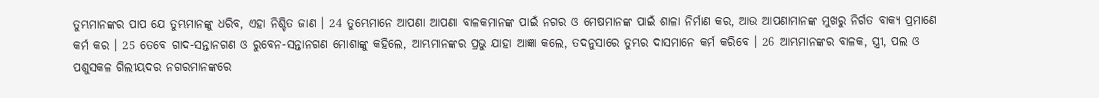ତୁମ୍ଭମାନଙ୍କର ପାପ ଯେ ତୁମ୍ଭମାନଙ୍କୁ ଧରିବ, ଏହା ନିଶ୍ଚିତ ଜାଣ । 24 ତୁମ୍ଭେମାନେ ଆପଣା ଆପଣା ବାଳକମାନଙ୍କ ପାଇଁ ନଗର ଓ ମେଷମାନଙ୍କ ପାଇଁ ଶାଳା ନିର୍ମାଣ କର, ଆଉ ଆପଣାମାନଙ୍କ ମୁଖରୁ ନିର୍ଗତ ବାକ୍ୟ ପ୍ରମାଣେ କର୍ମ କର । 25 ତେବେ ଗାଦ-ସନ୍ତାନଗଣ ଓ ରୁବେନ-ସନ୍ତାନଗଣ ମୋଶାଙ୍କୁ କହିଲେ, ଆମ୍ଭମାନଙ୍କର ପ୍ରଭୁ ଯାହା ଆଜ୍ଞା କଲେ, ତଦନୁସାରେ ତୁମ୍ଭର ଦାସମାନେ କର୍ମ କରିବେ । 26 ଆମ୍ଭମାନଙ୍କର ବାଳକ, ସ୍ତ୍ରୀ, ପଲ ଓ ପଶୁସକଳ ଗିଲୀୟଦର ନଗରମାନଙ୍କରେ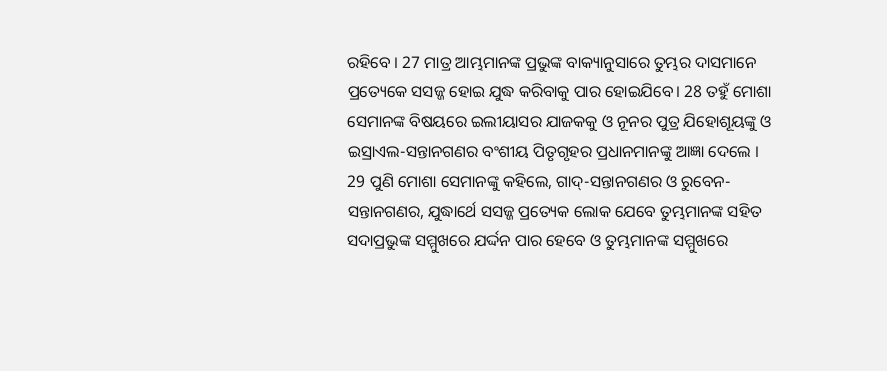ରହିବେ । 27 ମାତ୍ର ଆମ୍ଭମାନଙ୍କ ପ୍ରଭୁଙ୍କ ବାକ୍ୟାନୁସାରେ ତୁମ୍ଭର ଦାସମାନେ ପ୍ରତ୍ୟେକେ ସସଜ୍ଜ ହୋଇ ଯୁଦ୍ଧ କରିବାକୁ ପାର ହୋଇଯିବେ। 28 ତହୁଁ ମୋଶା ସେମାନଙ୍କ ବିଷୟରେ ଇଲୀୟାସର ଯାଜକକୁ ଓ ନୂନର ପୁତ୍ର ଯିହୋଶୂୟଙ୍କୁ ଓ ଇସ୍ରାଏଲ-ସନ୍ତାନଗଣର ବଂଶୀୟ ପିତୃଗୃହର ପ୍ରଧାନମାନଙ୍କୁ ଆଜ୍ଞା ଦେଲେ । 29 ପୁଣି ମୋଶା ସେମାନଙ୍କୁ କହିଲେ, ଗାଦ୍-ସନ୍ତାନଗଣର ଓ ରୁବେନ-ସନ୍ତାନଗଣର, ଯୁଦ୍ଧାର୍ଥେ ସସଜ୍ଜ ପ୍ରତ୍ୟେକ ଲୋକ ଯେବେ ତୁମ୍ଭମାନଙ୍କ ସହିତ ସଦାପ୍ରଭୁଙ୍କ ସମ୍ମୁଖରେ ଯର୍ଦ୍ଦନ ପାର ହେବେ ଓ ତୁମ୍ଭମାନଙ୍କ ସମ୍ମୁଖରେ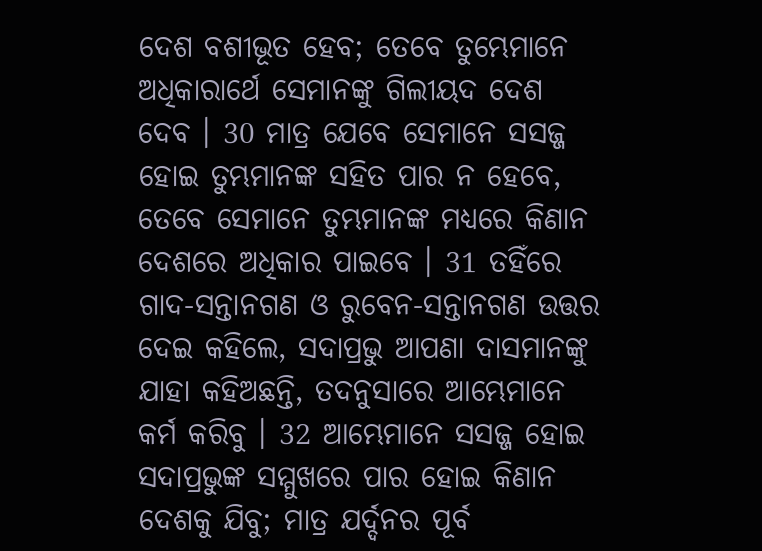ଦେଶ ବଶୀଭୂତ ହେବ; ତେବେ ତୁମ୍ଭେମାନେ ଅଧିକାରାର୍ଥେ ସେମାନଙ୍କୁ ଗିଲୀୟଦ ଦେଶ ଦେବ । 30 ମାତ୍ର ଯେବେ ସେମାନେ ସସଜ୍ଜ ହୋଇ ତୁମ୍ଭମାନଙ୍କ ସହିତ ପାର ନ ହେବେ, ତେବେ ସେମାନେ ତୁମ୍ଭମାନଙ୍କ ମଧ୍ୟରେ କିଣାନ ଦେଶରେ ଅଧିକାର ପାଇବେ । 31 ତହିଁରେ ଗାଦ-ସନ୍ତାନଗଣ ଓ ରୁବେନ-ସନ୍ତାନଗଣ ଉତ୍ତର ଦେଇ କହିଲେ, ସଦାପ୍ରଭୁ ଆପଣା ଦାସମାନଙ୍କୁ ଯାହା କହିଅଛନ୍ତି, ତଦନୁସାରେ ଆମ୍ଭେମାନେ କର୍ମ କରିବୁ । 32 ଆମ୍ଭେମାନେ ସସଜ୍ଜ ହୋଇ ସଦାପ୍ରଭୁଙ୍କ ସମ୍ମୁଖରେ ପାର ହୋଇ କିଣାନ ଦେଶକୁ ଯିବୁ; ମାତ୍ର ଯର୍ଦ୍ଦନର ପୂର୍ବ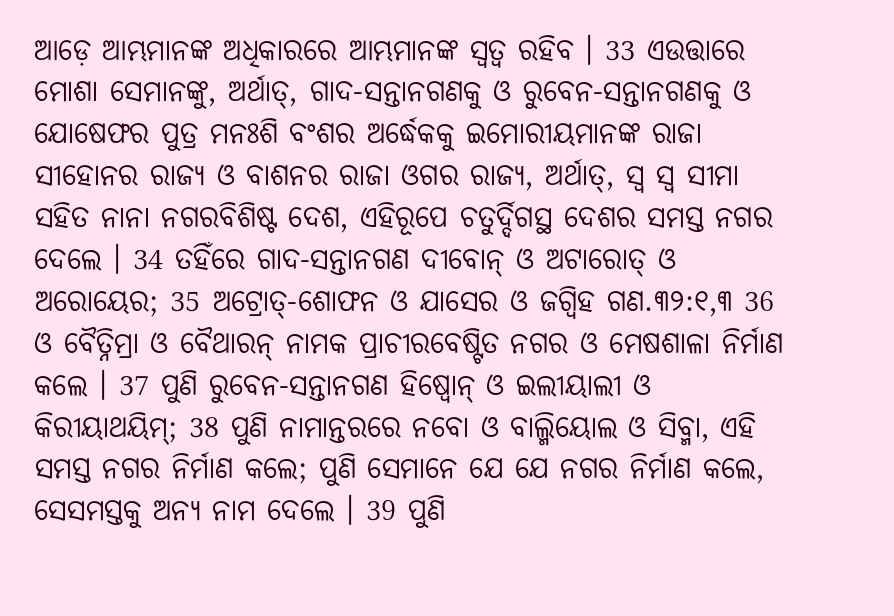ଆଡ଼େ ଆମ୍ଭମାନଙ୍କ ଅଧିକାରରେ ଆମ୍ଭମାନଙ୍କ ସ୍ଵତ୍ଵ ରହିବ । 33 ଏଉତ୍ତାରେ ମୋଶା ସେମାନଙ୍କୁ, ଅର୍ଥାତ୍, ଗାଦ-ସନ୍ତାନଗଣକୁ ଓ ରୁବେନ-ସନ୍ତାନଗଣକୁ ଓ ଯୋଷେଫର ପୁତ୍ର ମନଃଶି ବଂଶର ଅର୍ଦ୍ଧେକକୁ ଇମୋରୀୟମାନଙ୍କ ରାଜା ସୀହୋନର ରାଜ୍ୟ ଓ ବାଶନର ରାଜା ଓଗର ରାଜ୍ୟ, ଅର୍ଥାତ୍, ସ୍ଵ ସ୍ଵ ସୀମା ସହିତ ନାନା ନଗରବିଶିଷ୍ଟ ଦେଶ, ଏହିରୂପେ ଚତୁର୍ଦ୍ଦିଗସ୍ଥ ଦେଶର ସମସ୍ତ ନଗର ଦେଲେ । 34 ତହିଁରେ ଗାଦ-ସନ୍ତାନଗଣ ଦୀବୋନ୍ ଓ ଅଟାରୋତ୍ ଓ ଅରୋୟେର; 35 ଅଟ୍ରୋତ୍-ଶୋଫନ ଓ ଯାସେର ଓ ଜଗ୍ବିହ ଗଣ.୩୨:୧,୩ 36 ଓ ବୈତ୍ନିମ୍ରା ଓ ବୈଥାରନ୍ ନାମକ ପ୍ରାଚୀରବେଷ୍ଟିତ ନଗର ଓ ମେଷଶାଳା ନିର୍ମାଣ କଲେ । 37 ପୁଣି ରୁବେନ-ସନ୍ତାନଗଣ ହିଷ୍ବୋନ୍ ଓ ଇଲୀୟାଲୀ ଓ କିରୀୟାଥୟିମ୍; 38 ପୁଣି ନାମାନ୍ତରରେ ନବୋ ଓ ବାଲ୍ମିୟୋଲ ଓ ସିବ୍ମା, ଏହି ସମସ୍ତ ନଗର ନିର୍ମାଣ କଲେ; ପୁଣି ସେମାନେ ଯେ ଯେ ନଗର ନିର୍ମାଣ କଲେ, ସେସମସ୍ତକୁ ଅନ୍ୟ ନାମ ଦେଲେ । 39 ପୁଣି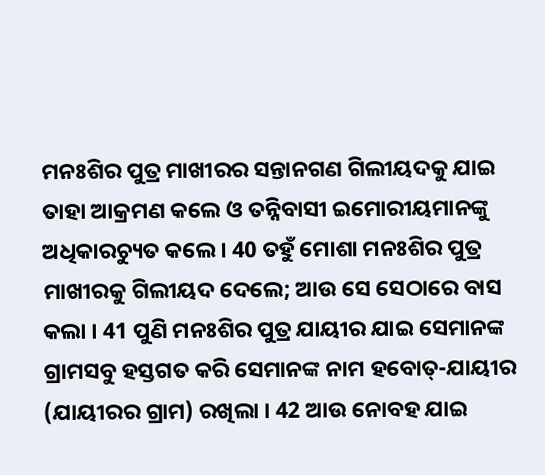ମନଃଶିର ପୁତ୍ର ମାଖୀରର ସନ୍ତାନଗଣ ଗିଲୀୟଦକୁ ଯାଇ ତାହା ଆକ୍ରମଣ କଲେ ଓ ତନ୍ନିବାସୀ ଇମୋରୀୟମାନଙ୍କୁ ଅଧିକାରଚ୍ୟୁତ କଲେ । 40 ତହୁଁ ମୋଶା ମନଃଶିର ପୁତ୍ର ମାଖୀରକୁ ଗିଲୀୟଦ ଦେଲେ; ଆଉ ସେ ସେଠାରେ ବାସ କଲା । 41 ପୁଣି ମନଃଶିର ପୁତ୍ର ଯାୟୀର ଯାଇ ସେମାନଙ୍କ ଗ୍ରାମସବୁ ହସ୍ତଗତ କରି ସେମାନଙ୍କ ନାମ ହବୋତ୍-ଯାୟୀର (ଯାୟୀରର ଗ୍ରାମ) ରଖିଲା । 42 ଆଉ ନୋବହ ଯାଇ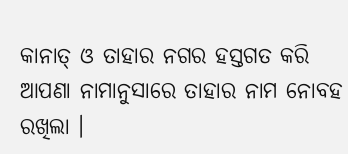କାନାତ୍ ଓ ତାହାର ନଗର ହସ୍ତଗତ କରି ଆପଣା ନାମାନୁସାରେ ତାହାର ନାମ ନୋବହ ରଖିଲା ।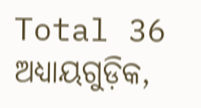Total 36 ଅଧ୍ୟାୟଗୁଡ଼ିକ,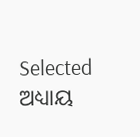Selected ଅଧ୍ୟାୟ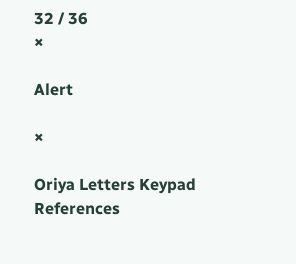32 / 36
×

Alert

×

Oriya Letters Keypad References